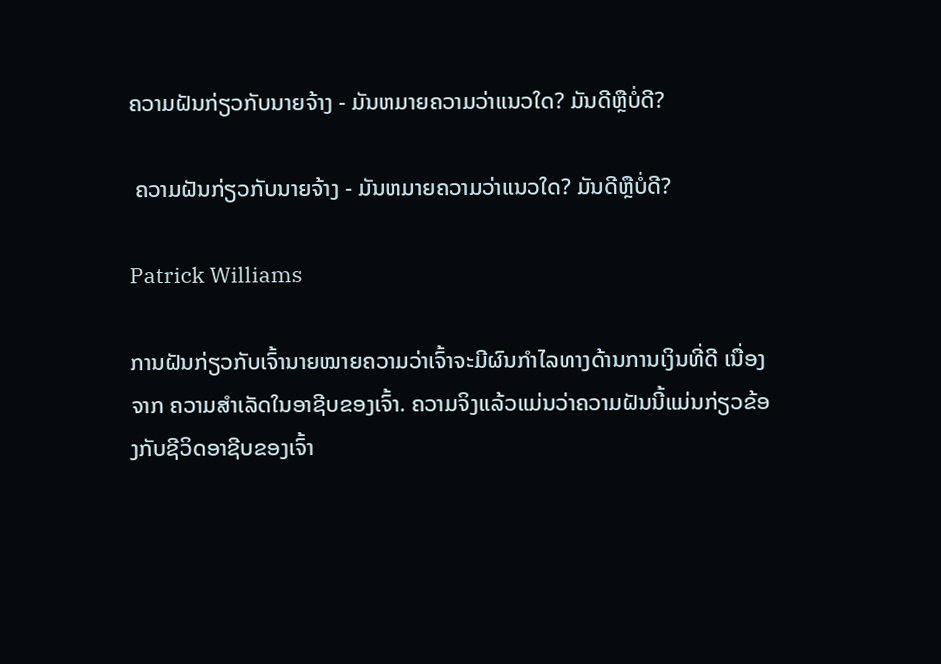ຄວາມຝັນກ່ຽວກັບນາຍຈ້າງ - ມັນຫມາຍຄວາມວ່າແນວໃດ? ມັນດີຫຼືບໍ່ດີ?

 ຄວາມຝັນກ່ຽວກັບນາຍຈ້າງ - ມັນຫມາຍຄວາມວ່າແນວໃດ? ມັນດີຫຼືບໍ່ດີ?

Patrick Williams

ການຝັນກ່ຽວກັບເຈົ້ານາຍໝາຍຄວາມວ່າເຈົ້າຈະມີຜົນກໍາໄລທາງດ້ານການເງິນທີ່ດີ ເນື່ອງຈາກ ຄວາມສຳເລັດໃນອາຊີບຂອງເຈົ້າ. ຄວາມຈິງແລ້ວແມ່ນວ່າຄວາມຝັນນີ້ແມ່ນກ່ຽວຂ້ອງກັບຊີວິດອາຊີບຂອງເຈົ້າ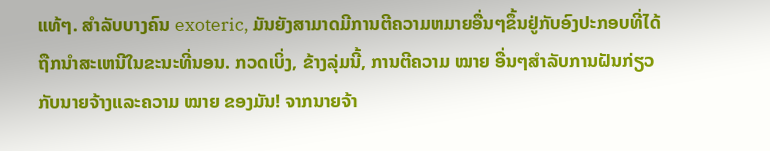ແທ້ໆ. ສໍາລັບບາງຄົນ exoteric, ມັນຍັງສາມາດມີການຕີຄວາມຫມາຍອື່ນໆຂຶ້ນຢູ່ກັບອົງປະກອບທີ່ໄດ້ຖືກນໍາສະເຫນີໃນຂະນະທີ່ນອນ. ກວດເບິ່ງ, ຂ້າງລຸ່ມນີ້, ການຕີຄວາມ ໝາຍ ອື່ນໆສໍາລັບການຝັນກ່ຽວກັບນາຍຈ້າງແລະຄວາມ ໝາຍ ຂອງມັນ! ຈາກນາຍຈ້າ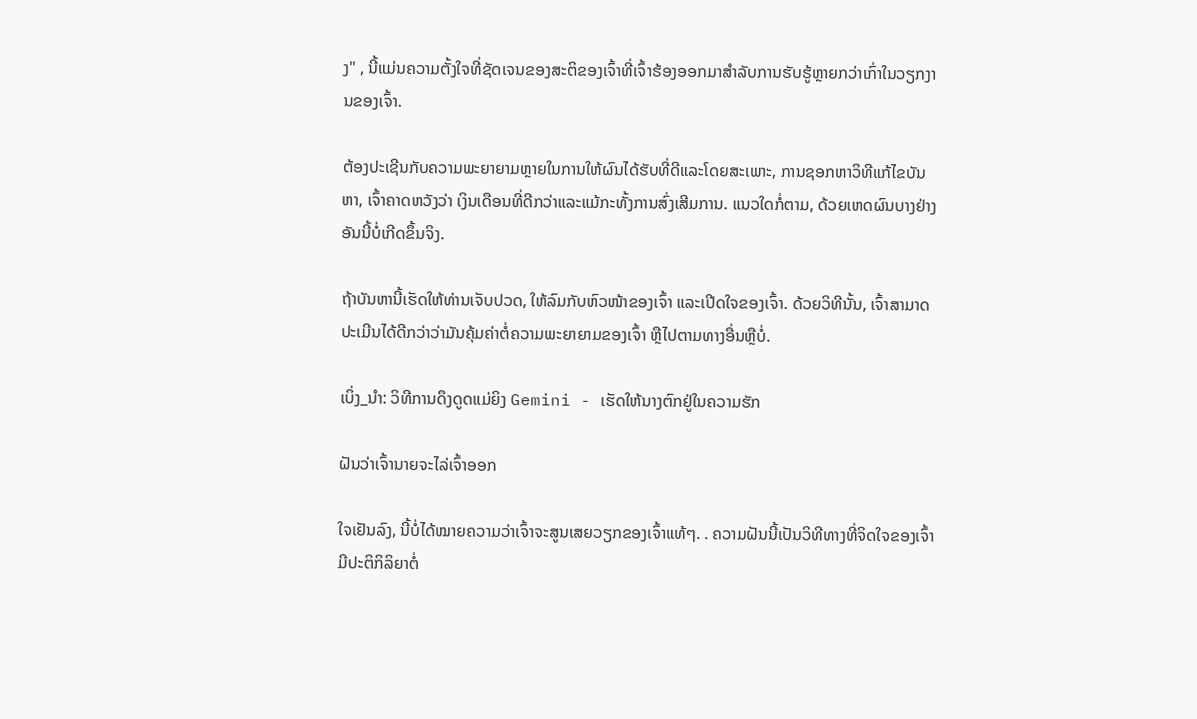ງ" , ນີ້ແມ່ນຄວາມຕັ້ງໃຈທີ່ຊັດເຈນຂອງສະຕິຂອງເຈົ້າທີ່ເຈົ້າຮ້ອງອອກມາສໍາລັບການຮັບຮູ້ຫຼາຍກວ່າເກົ່າໃນວຽກງານຂອງເຈົ້າ.

ຕ້ອງປະເຊີນກັບຄວາມພະຍາຍາມຫຼາຍໃນການໃຫ້ຜົນໄດ້ຮັບທີ່ດີແລະໂດຍສະເພາະ, ການຊອກຫາວິທີແກ້ໄຂບັນຫາ, ເຈົ້າຄາດຫວັງວ່າ ເງິນເດືອນທີ່ດີກວ່າແລະແມ້ກະທັ້ງການສົ່ງເສີມການ. ແນວໃດກໍ່ຕາມ, ດ້ວຍເຫດຜົນບາງຢ່າງອັນນີ້ບໍ່ເກີດຂຶ້ນຈິງ.

ຖ້າບັນຫານີ້ເຮັດໃຫ້ທ່ານເຈັບປວດ, ໃຫ້ລົມກັບຫົວໜ້າຂອງເຈົ້າ ແລະເປີດໃຈຂອງເຈົ້າ. ດ້ວຍວິທີນັ້ນ, ເຈົ້າສາມາດປະເມີນໄດ້ດີກວ່າວ່າມັນຄຸ້ມຄ່າຕໍ່ຄວາມພະຍາຍາມຂອງເຈົ້າ ຫຼືໄປຕາມທາງອື່ນຫຼືບໍ່.

ເບິ່ງ_ນຳ: ວິທີການດຶງດູດແມ່ຍິງ Gemini - ເຮັດໃຫ້ນາງຕົກຢູ່ໃນຄວາມຮັກ

ຝັນວ່າເຈົ້ານາຍຈະໄລ່ເຈົ້າອອກ

ໃຈເຢັນລົງ, ນີ້ບໍ່ໄດ້ໝາຍຄວາມວ່າເຈົ້າຈະສູນເສຍວຽກຂອງເຈົ້າແທ້ໆ. . ຄວາມຝັນນີ້ເປັນວິທີທາງທີ່ຈິດໃຈຂອງເຈົ້າມີປະຕິກິລິຍາຕໍ່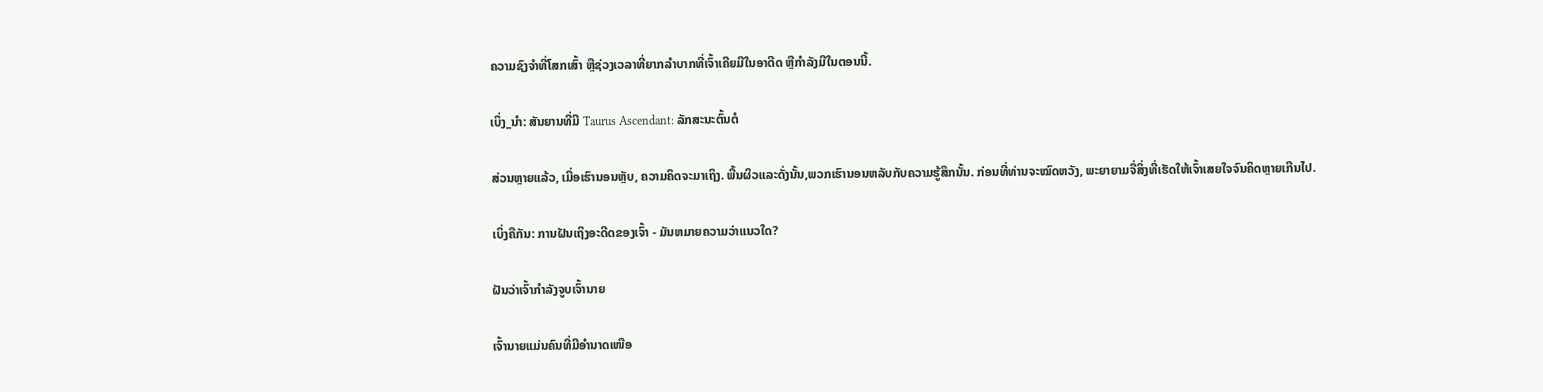ຄວາມຊົງຈຳທີ່ໂສກເສົ້າ ຫຼືຊ່ວງເວລາທີ່ຍາກລຳບາກທີ່ເຈົ້າເຄີຍມີໃນອາດີດ ຫຼືກຳລັງມີໃນຕອນນີ້.

ເບິ່ງ_ນຳ: ສັນຍານທີ່ມີ Taurus Ascendant: ລັກສະນະຕົ້ນຕໍ

ສ່ວນຫຼາຍແລ້ວ, ເມື່ອເຮົານອນຫຼັບ, ຄວາມຄິດຈະມາເຖິງ. ພື້ນຜິວແລະດັ່ງນັ້ນ,ພວກເຮົານອນຫລັບກັບຄວາມຮູ້ສຶກນັ້ນ. ກ່ອນທີ່ທ່ານຈະໝົດຫວັງ, ພະຍາຍາມຈື່ສິ່ງທີ່ເຮັດໃຫ້ເຈົ້າເສຍໃຈຈົນຄິດຫຼາຍເກີນໄປ.

ເບິ່ງຄືກັນ: ການຝັນເຖິງອະດີດຂອງເຈົ້າ - ມັນຫມາຍຄວາມວ່າແນວໃດ?

ຝັນວ່າເຈົ້າກຳລັງຈູບເຈົ້ານາຍ

ເຈົ້ານາຍແມ່ນຄົນທີ່ມີອຳນາດເໜືອ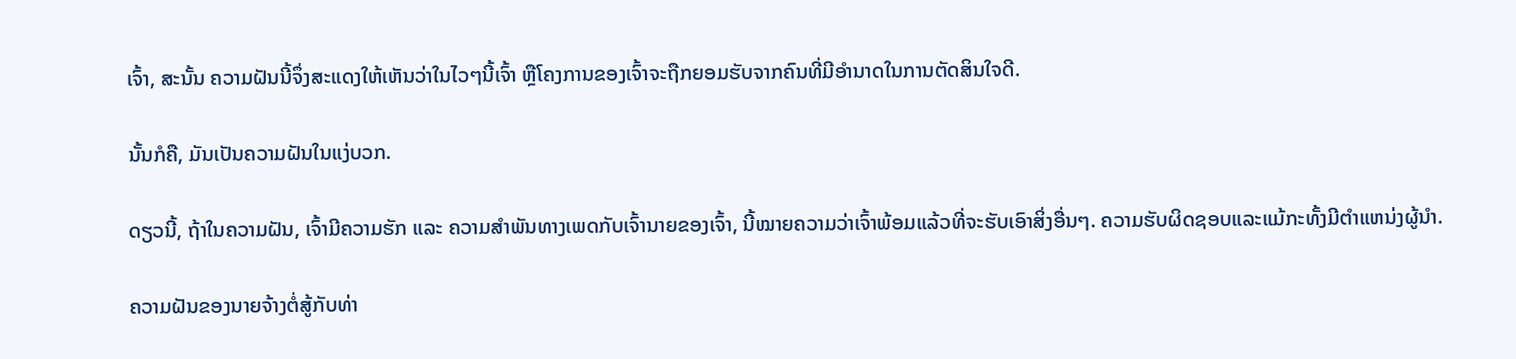ເຈົ້າ, ສະນັ້ນ ຄວາມຝັນນີ້ຈຶ່ງສະແດງໃຫ້ເຫັນວ່າໃນໄວໆນີ້ເຈົ້າ ຫຼືໂຄງການຂອງເຈົ້າຈະຖືກຍອມຮັບຈາກຄົນທີ່ມີອຳນາດໃນການຕັດສິນໃຈດີ.

ນັ້ນກໍຄື, ມັນເປັນຄວາມຝັນໃນແງ່ບວກ.

ດຽວນີ້, ຖ້າໃນຄວາມຝັນ, ເຈົ້າມີຄວາມຮັກ ແລະ ຄວາມສໍາພັນທາງເພດກັບເຈົ້ານາຍຂອງເຈົ້າ, ນີ້ໝາຍຄວາມວ່າເຈົ້າພ້ອມແລ້ວທີ່ຈະຮັບເອົາສິ່ງອື່ນໆ. ຄວາມຮັບຜິດຊອບແລະແມ້ກະທັ້ງມີຕໍາແຫນ່ງຜູ້ນໍາ.

ຄວາມຝັນຂອງນາຍຈ້າງຕໍ່ສູ້ກັບທ່າ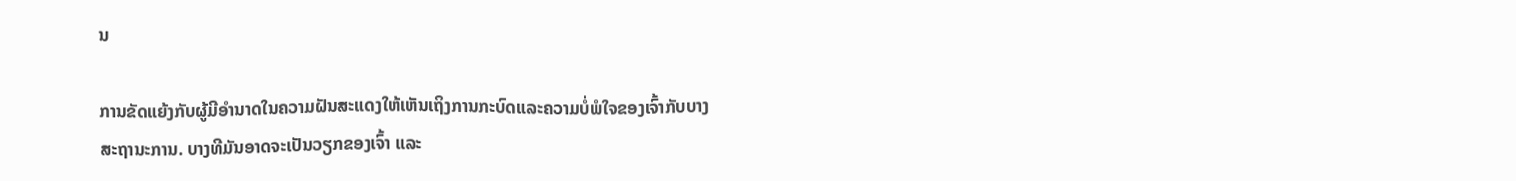ນ

ການຂັດແຍ້ງກັບຜູ້ມີອໍານາດໃນຄວາມຝັນສະແດງໃຫ້ເຫັນເຖິງການກະບົດແລະຄວາມບໍ່ພໍໃຈຂອງເຈົ້າກັບບາງສະຖານະການ. ບາງທີມັນອາດຈະເປັນວຽກຂອງເຈົ້າ ແລະ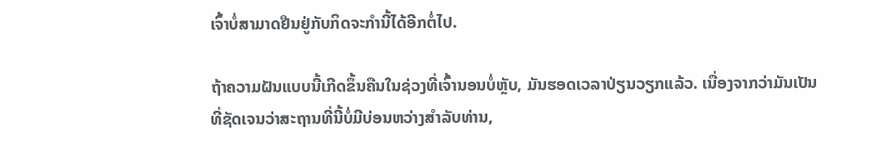ເຈົ້າບໍ່ສາມາດຢືນຢູ່ກັບກິດຈະກຳນີ້ໄດ້ອີກຕໍ່ໄປ.

ຖ້າຄວາມຝັນແບບນີ້ເກີດຂຶ້ນຄືນໃນຊ່ວງທີ່ເຈົ້ານອນບໍ່ຫຼັບ, ມັນຮອດເວລາປ່ຽນວຽກແລ້ວ. ເນື່ອງຈາກວ່າມັນເປັນທີ່ຊັດເຈນວ່າສະຖານທີ່ນີ້ບໍ່ມີບ່ອນຫວ່າງສໍາລັບທ່ານ,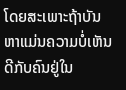ໂດຍສະເພາະຖ້າບັນຫາແມ່ນຄວາມບໍ່ເຫັນດີກັບຄົນຢູ່ໃນ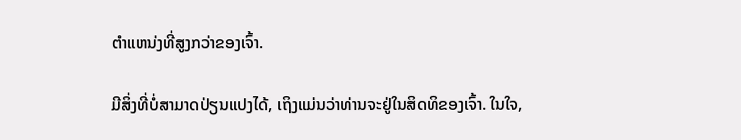ຕໍາແຫນ່ງທີ່ສູງກວ່າຂອງເຈົ້າ.

ມີສິ່ງທີ່ບໍ່ສາມາດປ່ຽນແປງໄດ້, ເຖິງແມ່ນວ່າທ່ານຈະຢູ່ໃນສິດທິຂອງເຈົ້າ. ໃນໃຈ,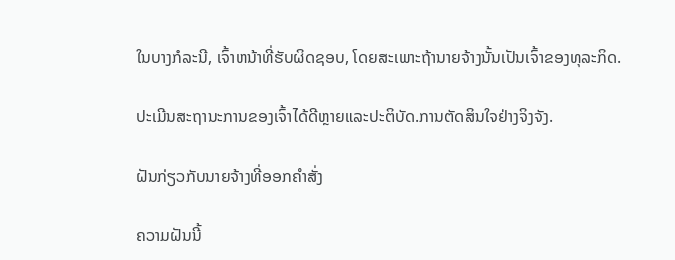ໃນບາງກໍລະນີ, ເຈົ້າຫນ້າທີ່ຮັບຜິດຊອບ, ໂດຍສະເພາະຖ້ານາຍຈ້າງນັ້ນເປັນເຈົ້າຂອງທຸລະກິດ.

ປະເມີນສະຖານະການຂອງເຈົ້າໄດ້ດີຫຼາຍແລະປະຕິບັດ.ການຕັດສິນໃຈຢ່າງຈິງຈັງ.

ຝັນກ່ຽວກັບນາຍຈ້າງທີ່ອອກຄໍາສັ່ງ

ຄວາມຝັນນີ້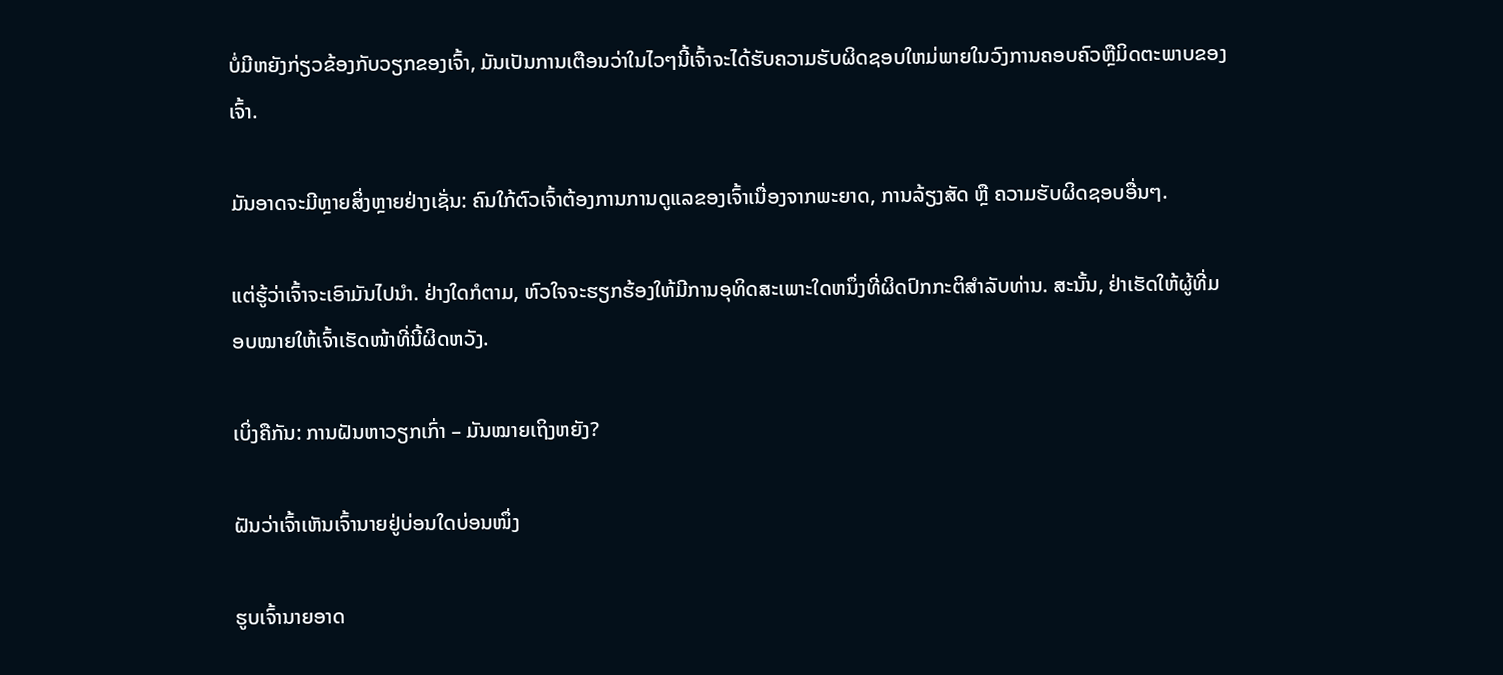ບໍ່ມີຫຍັງກ່ຽວຂ້ອງກັບວຽກຂອງເຈົ້າ, ມັນເປັນການເຕືອນວ່າໃນໄວໆນີ້ເຈົ້າຈະໄດ້ຮັບຄວາມຮັບຜິດຊອບໃຫມ່ພາຍໃນວົງການຄອບຄົວຫຼືມິດຕະພາບຂອງເຈົ້າ.

ມັນອາດຈະມີຫຼາຍສິ່ງຫຼາຍຢ່າງເຊັ່ນ: ຄົນໃກ້ຕົວເຈົ້າຕ້ອງການການດູແລຂອງເຈົ້າເນື່ອງຈາກພະຍາດ, ການລ້ຽງສັດ ຫຼື ຄວາມຮັບຜິດຊອບອື່ນໆ.

ແຕ່ຮູ້ວ່າເຈົ້າຈະເອົາມັນໄປນຳ. ຢ່າງໃດກໍຕາມ, ຫົວໃຈຈະຮຽກຮ້ອງໃຫ້ມີການອຸທິດສະເພາະໃດຫນຶ່ງທີ່ຜິດປົກກະຕິສໍາລັບທ່ານ. ສະນັ້ນ, ຢ່າເຮັດໃຫ້ຜູ້ທີ່ມອບໝາຍໃຫ້ເຈົ້າເຮັດໜ້າທີ່ນີ້ຜິດຫວັງ.

ເບິ່ງຄືກັນ: ການຝັນຫາວຽກເກົ່າ – ມັນໝາຍເຖິງຫຍັງ?

ຝັນວ່າເຈົ້າເຫັນເຈົ້ານາຍຢູ່ບ່ອນໃດບ່ອນໜຶ່ງ

ຮູບເຈົ້ານາຍອາດ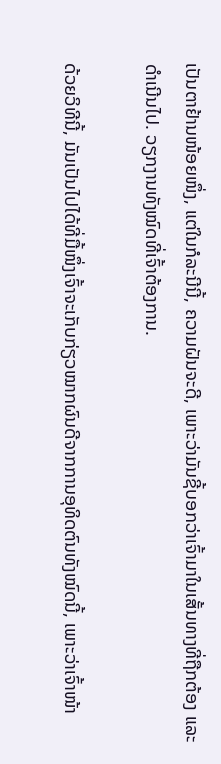ເປັນຕາຢ້ານໜ້ອຍໜຶ່ງ, ແຕ່ໃນກໍລະນີນີ້, ຄວາມຝັນຈະດີ, ເພາະວ່າມັນຊີ້ບອກວ່າເຈົ້າມາໃນເສັ້ນທາງທີ່ຖືກຕ້ອງ ແລະ ດຳເນີນໄປ. ວຽກງານທັງໝົດທີ່ເຈົ້າຕ້ອງການ.

ດ້ວຍວິທີນີ້, ມັນເປັນໄປໄດ້ທີ່ມື້ໜຶ່ງເຈົ້າຈະເກັບກ່ຽວໝາກຜົນດີຈາກການອຸທິດຕົນທັງໝົດນີ້, ເພາະວ່າເຈົ້າໜ້າ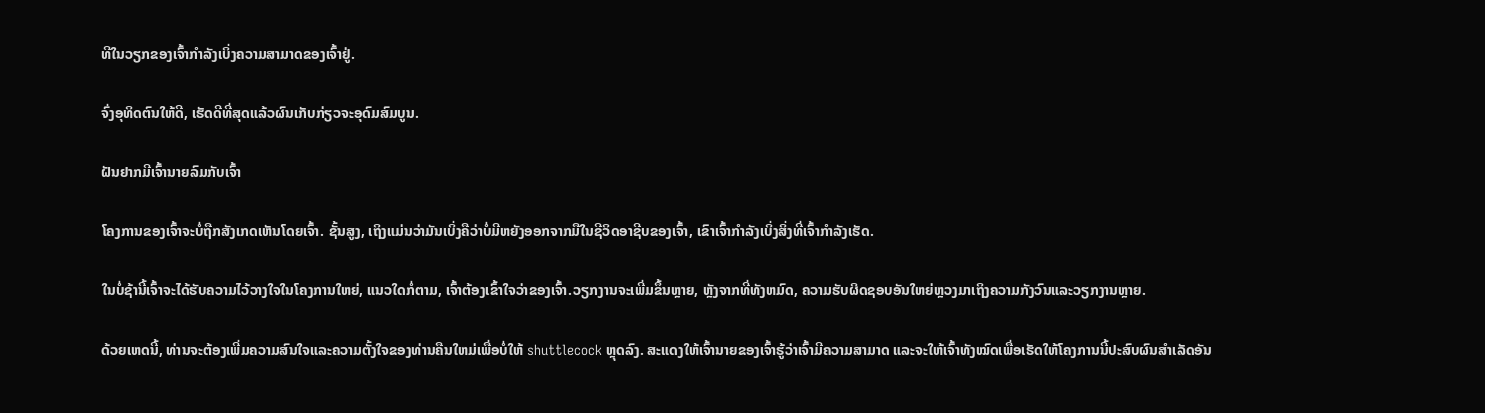ທີໃນວຽກຂອງເຈົ້າກຳລັງເບິ່ງຄວາມສາມາດຂອງເຈົ້າຢູ່.

ຈົ່ງອຸທິດຕົນໃຫ້ດີ, ເຮັດດີທີ່ສຸດແລ້ວຜົນເກັບກ່ຽວຈະອຸດົມສົມບູນ.

ຝັນຢາກມີເຈົ້ານາຍລົມກັບເຈົ້າ

ໂຄງການຂອງເຈົ້າຈະບໍ່ຖືກສັງເກດເຫັນໂດຍເຈົ້າ. ຊັ້ນສູງ, ເຖິງແມ່ນວ່າມັນເບິ່ງຄືວ່າບໍ່ມີຫຍັງອອກຈາກມືໃນຊີວິດອາຊີບຂອງເຈົ້າ, ເຂົາເຈົ້າກໍາລັງເບິ່ງສິ່ງທີ່ເຈົ້າກໍາລັງເຮັດ.

ໃນບໍ່ຊ້ານີ້ເຈົ້າຈະໄດ້ຮັບຄວາມໄວ້ວາງໃຈໃນໂຄງການໃຫຍ່, ແນວໃດກໍ່ຕາມ, ເຈົ້າຕ້ອງເຂົ້າໃຈວ່າຂອງເຈົ້າ.ວຽກງານຈະເພີ່ມຂຶ້ນຫຼາຍ, ຫຼັງຈາກທີ່ທັງຫມົດ, ຄວາມຮັບຜິດຊອບອັນໃຫຍ່ຫຼວງມາເຖິງຄວາມກັງວົນແລະວຽກງານຫຼາຍ.

ດ້ວຍເຫດນີ້, ທ່ານຈະຕ້ອງເພີ່ມຄວາມສົນໃຈແລະຄວາມຕັ້ງໃຈຂອງທ່ານຄືນໃຫມ່ເພື່ອບໍ່ໃຫ້ shuttlecock ຫຼຸດລົງ. ສະແດງໃຫ້ເຈົ້ານາຍຂອງເຈົ້າຮູ້ວ່າເຈົ້າມີຄວາມສາມາດ ແລະຈະໃຫ້ເຈົ້າທັງໝົດເພື່ອເຮັດໃຫ້ໂຄງການນີ້ປະສົບຜົນສໍາເລັດອັນ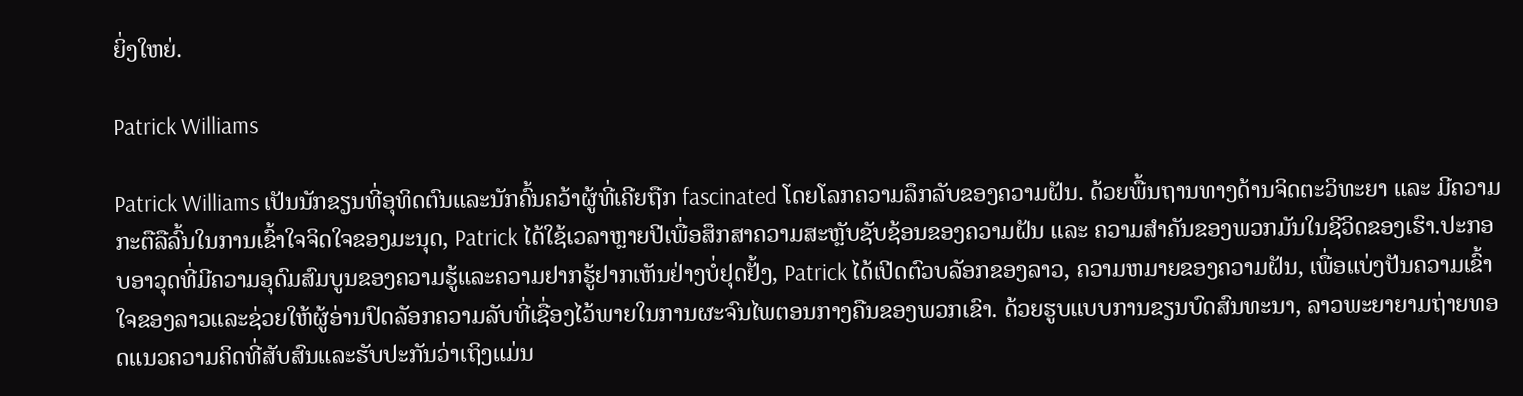ຍິ່ງໃຫຍ່.

Patrick Williams

Patrick Williams ເປັນນັກຂຽນທີ່ອຸທິດຕົນແລະນັກຄົ້ນຄວ້າຜູ້ທີ່ເຄີຍຖືກ fascinated ໂດຍໂລກຄວາມລຶກລັບຂອງຄວາມຝັນ. ດ້ວຍພື້ນຖານທາງດ້ານຈິດຕະວິທະຍາ ແລະ ມີຄວາມກະຕືລືລົ້ນໃນການເຂົ້າໃຈຈິດໃຈຂອງມະນຸດ, Patrick ໄດ້ໃຊ້ເວລາຫຼາຍປີເພື່ອສຶກສາຄວາມສະຫຼັບຊັບຊ້ອນຂອງຄວາມຝັນ ແລະ ຄວາມສຳຄັນຂອງພວກມັນໃນຊີວິດຂອງເຮົາ.ປະກອບອາວຸດທີ່ມີຄວາມອຸດົມສົມບູນຂອງຄວາມຮູ້ແລະຄວາມຢາກຮູ້ຢາກເຫັນຢ່າງບໍ່ຢຸດຢັ້ງ, Patrick ໄດ້ເປີດຕົວບລັອກຂອງລາວ, ຄວາມຫມາຍຂອງຄວາມຝັນ, ເພື່ອແບ່ງປັນຄວາມເຂົ້າໃຈຂອງລາວແລະຊ່ວຍໃຫ້ຜູ້ອ່ານປົດລັອກຄວາມລັບທີ່ເຊື່ອງໄວ້ພາຍໃນການຜະຈົນໄພຕອນກາງຄືນຂອງພວກເຂົາ. ດ້ວຍຮູບແບບການຂຽນບົດສົນທະນາ, ລາວພະຍາຍາມຖ່າຍທອດແນວຄວາມຄິດທີ່ສັບສົນແລະຮັບປະກັນວ່າເຖິງແມ່ນ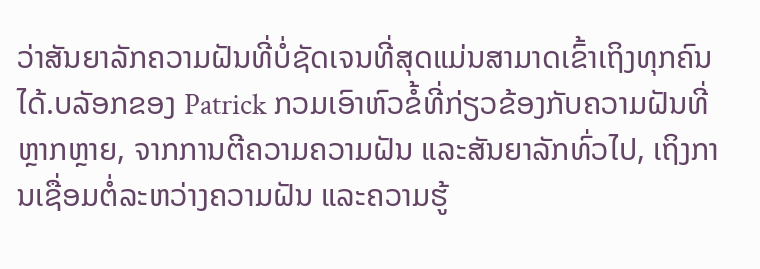ວ່າສັນຍາລັກຄວາມຝັນທີ່ບໍ່ຊັດເຈນທີ່ສຸດແມ່ນສາມາດເຂົ້າເຖິງທຸກຄົນໄດ້.ບລັອກຂອງ Patrick ກວມເອົາຫົວຂໍ້ທີ່ກ່ຽວຂ້ອງກັບຄວາມຝັນທີ່ຫຼາກຫຼາຍ, ຈາກການຕີຄວາມຄວາມຝັນ ແລະສັນຍາລັກທົ່ວໄປ, ເຖິງການເຊື່ອມຕໍ່ລະຫວ່າງຄວາມຝັນ ແລະຄວາມຮູ້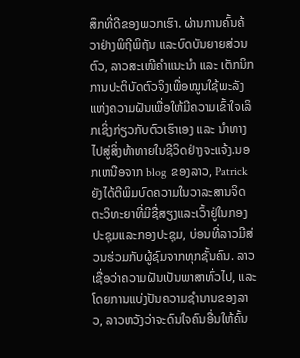ສຶກທີ່ດີຂອງພວກເຮົາ. ຜ່ານການຄົ້ນຄ້ວາຢ່າງພິຖີພິຖັນ ແລະບົດບັນຍາຍສ່ວນຕົວ, ລາວສະເໜີຄຳແນະນຳ ແລະ ເຕັກນິກການປະຕິບັດຕົວຈິງເພື່ອໝູນໃຊ້ພະລັງແຫ່ງຄວາມຝັນເພື່ອໃຫ້ມີຄວາມເຂົ້າໃຈເລິກເຊິ່ງກ່ຽວກັບຕົວເຮົາເອງ ແລະ ນຳທາງໄປສູ່ສິ່ງທ້າທາຍໃນຊີວິດຢ່າງຈະແຈ້ງ.ນອກເຫນືອຈາກ blog ຂອງລາວ, Patrick ຍັງໄດ້ຕີພິມບົດຄວາມໃນວາລະສານຈິດຕະວິທະຍາທີ່ມີຊື່ສຽງແລະເວົ້າຢູ່ໃນກອງປະຊຸມແລະກອງປະຊຸມ, ບ່ອນທີ່ລາວມີສ່ວນຮ່ວມກັບຜູ້ຊົມຈາກທຸກຊັ້ນຄົນ. ລາວເຊື່ອວ່າຄວາມຝັນເປັນພາສາທົ່ວໄປ, ແລະໂດຍການແບ່ງປັນຄວາມຊໍານານຂອງລາວ, ລາວຫວັງວ່າຈະດົນໃຈຄົນອື່ນໃຫ້ຄົ້ນ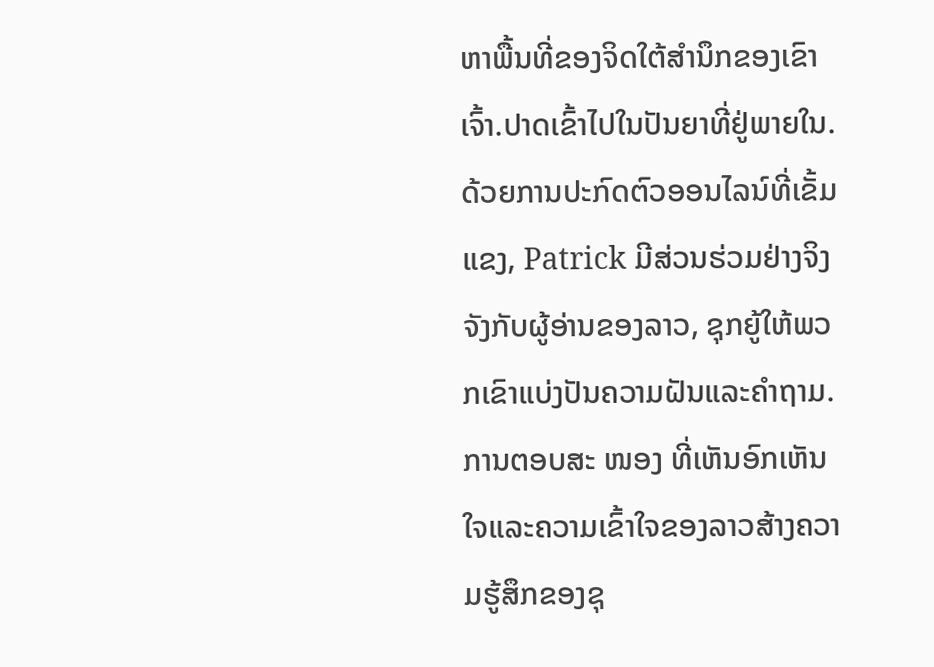ຫາພື້ນທີ່ຂອງຈິດໃຕ້ສໍານຶກຂອງເຂົາເຈົ້າ.ປາດເຂົ້າໄປໃນປັນຍາທີ່ຢູ່ພາຍໃນ.ດ້ວຍການປະກົດຕົວອອນໄລນ໌ທີ່ເຂັ້ມແຂງ, Patrick ມີສ່ວນຮ່ວມຢ່າງຈິງຈັງກັບຜູ້ອ່ານຂອງລາວ, ຊຸກຍູ້ໃຫ້ພວກເຂົາແບ່ງປັນຄວາມຝັນແລະຄໍາຖາມ. ການຕອບສະ ໜອງ ທີ່ເຫັນອົກເຫັນໃຈແລະຄວາມເຂົ້າໃຈຂອງລາວສ້າງຄວາມຮູ້ສຶກຂອງຊຸ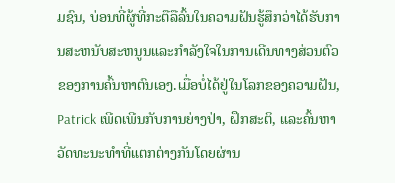ມຊົນ, ບ່ອນທີ່ຜູ້ທີ່ກະຕືລືລົ້ນໃນຄວາມຝັນຮູ້ສຶກວ່າໄດ້ຮັບການສະຫນັບສະຫນູນແລະກໍາລັງໃຈໃນການເດີນທາງສ່ວນຕົວຂອງການຄົ້ນຫາຕົນເອງ.ເມື່ອບໍ່ໄດ້ຢູ່ໃນໂລກຂອງຄວາມຝັນ, Patrick ເພີດເພີນກັບການຍ່າງປ່າ, ຝຶກສະຕິ, ແລະຄົ້ນຫາວັດທະນະທໍາທີ່ແຕກຕ່າງກັນໂດຍຜ່ານ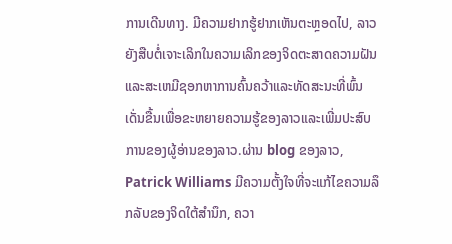ການເດີນທາງ. ມີຄວາມຢາກຮູ້ຢາກເຫັນຕະຫຼອດໄປ, ລາວຍັງສືບຕໍ່ເຈາະເລິກໃນຄວາມເລິກຂອງຈິດຕະສາດຄວາມຝັນແລະສະເຫມີຊອກຫາການຄົ້ນຄວ້າແລະທັດສະນະທີ່ພົ້ນເດັ່ນຂື້ນເພື່ອຂະຫຍາຍຄວາມຮູ້ຂອງລາວແລະເພີ່ມປະສົບການຂອງຜູ້ອ່ານຂອງລາວ.ຜ່ານ blog ຂອງລາວ, Patrick Williams ມີຄວາມຕັ້ງໃຈທີ່ຈະແກ້ໄຂຄວາມລຶກລັບຂອງຈິດໃຕ້ສໍານຶກ, ຄວາ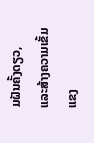ມຝັນຄັ້ງດຽວ, ແລະສ້າງຄວາມເຂັ້ມແຂງ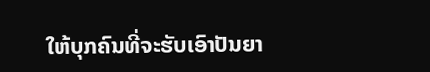ໃຫ້ບຸກຄົນທີ່ຈະຮັບເອົາປັນຍາ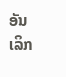ອັນເລິກ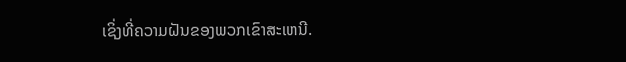ເຊິ່ງທີ່ຄວາມຝັນຂອງພວກເຂົາສະເຫນີ.